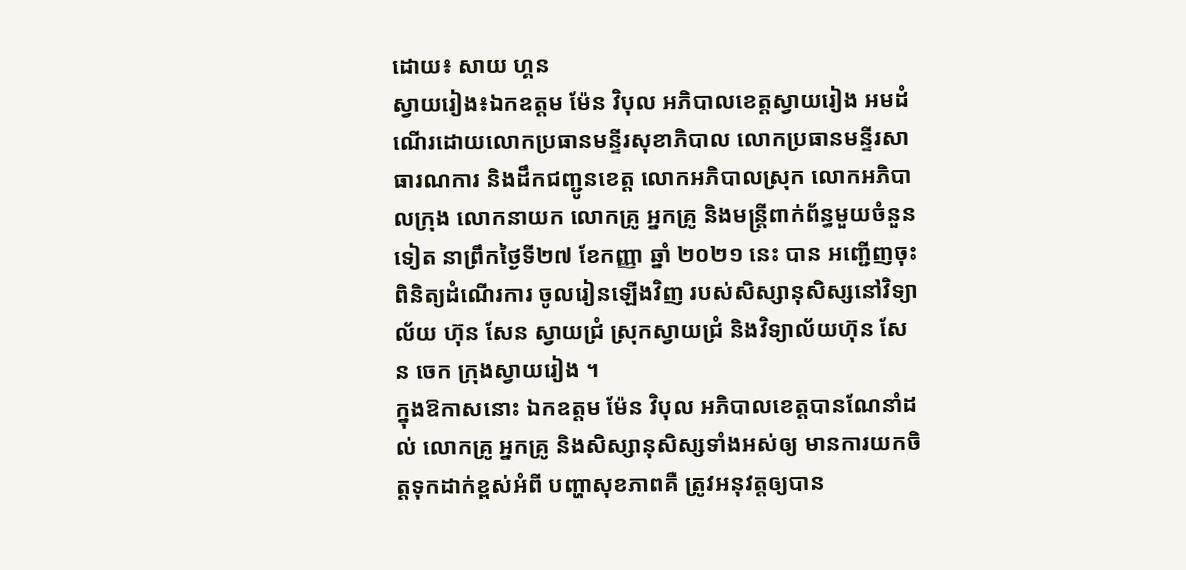ដោយ៖ សាយ ហ្គន
ស្វាយរៀង៖ឯកឧត្តម ម៉ែន វិបុល អភិបាលខេត្តស្វាយរៀង អមដំណើរដោយលោកប្រធានមន្ទីរសុខាភិបាល លោកប្រធានមន្ទីរសាធារណការ និងដឹកជញ្ជូនខេត្ត លោកអភិបាលស្រុក លោកអភិបាលក្រុង លោកនាយក លោកគ្រូ អ្នកគ្រូ និងមន្ត្រីពាក់ព័ន្ធមួយចំនួនទៀត នាព្រឹកថ្ងៃទី២៧ ខែកញ្ញា ឆ្នាំ ២០២១ នេះ បាន អញ្ជើញចុះពិនិត្យដំណើរការ ចូលរៀនឡេីងវិញ របស់សិស្សានុសិស្សនៅវិទ្យាល័យ ហ៊ុន សែន ស្វាយជ្រំ ស្រុកស្វាយជ្រំ និងវិទ្យាល័យហ៊ុន សែន ចេក ក្រុងស្វាយរៀង ។
ក្នុងឱកាសនោះ ឯកឧត្តម ម៉ែន វិបុល អភិបាលខេត្តបានណែនាំដល់ លោកគ្រូ អ្នកគ្រូ និងសិស្សានុសិស្សទាំងអស់ឲ្យ មានការយកចិត្តទុកដាក់ខ្ពស់អំពី បញ្ហាសុខភាពគឺ ត្រូវអនុវត្តឲ្យបាន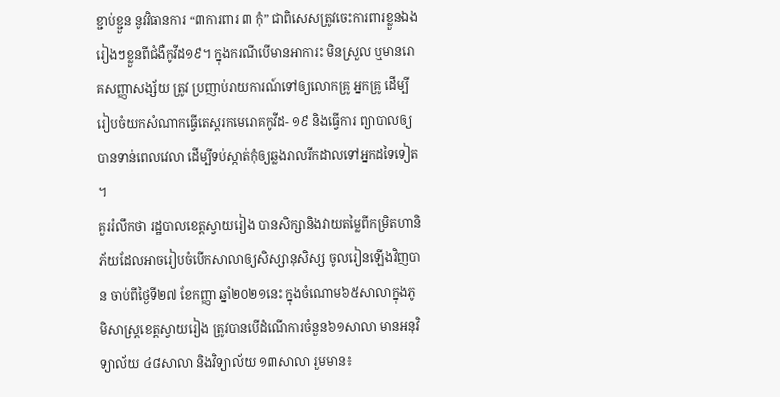ខ្ជាប់ខ្ជួន នូវវិធានការ “៣ការពារ ៣ កុំ” ជាពិសេសត្រូវចេះការពារខ្លួនឯងរៀងៗខ្លួនពីជំងឺកូវីដ១៩។ ក្នុងករណីបេីមានអាការះ មិនស្រួល ឬមានរោគសញ្ញាសង្ស័យ ត្រូវ ប្រញាប់រាយការណ៍ទៅឲ្យលោកគ្រូ អ្នកគ្រូ ដើម្បីរៀបចំយកសំណាកធ្វើតេស្តរកមេរោគកូវីដ- ១៩ និងធ្វេីការ ព្យាបាលឲ្យបានទាន់ពេលវេលា ដេីម្បីទប់ស្កាត់កុំឲ្យឆ្លងរាលរីកដាលទៅអ្នកដទៃទៀត ។
គួររំលឹកថា រដ្ឋបាលខេត្តស្វាយរៀង បានសិក្សានិងវាយតម្លៃពីកម្រិតហានិភ័យដែលអាចរៀបចំបើកសាលាឲ្យសិស្សានុសិស្ស ចូលរៀនឡេីងវិញបាន ចាប់ពីថ្ងៃទី២៧ ខែកញ្ញា ឆ្នាំ២០២១នេះ ក្នុងចំណោម៦៥សាលាក្នុងភូមិសាស្ត្រខេត្តស្វាយរៀង ត្រូវបានបេីដំណេីការចំនួន៦១សាលា មានអនុវិទ្យាល័យ ៤៨សាលា និងវិទ្យាល័យ ១៣សាលា រួមមាន៖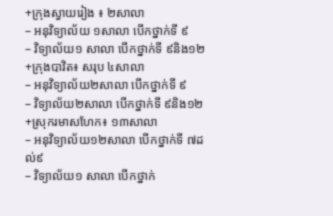+ក្រុងស្វាយរៀង ៖ ២សាលា
– អនុវិទ្យាល័យ ១សាលា បើកថ្នាក់ទី ៩
– វិទ្យាល័យ១ សាលា បើកថ្នាក់ទី ៩និង១២
+ក្រុងបាវិត៖ សរុប ៤សាលា
– អនុវិទ្យាល័យ២សាលា បើកថ្នាក់ទី ៩
– វិទ្យាល័យ២សាលា បើកថ្នាក់ទី ៩និង១២
+ស្រុករមាសហែក៖ ១៣សាលា
– អនុវិទ្យាល័យ១២សាលា បើកថ្នាក់ទី ៧ដល់៩
– វិទ្យាល័យ១ សាលា បើកថ្នាក់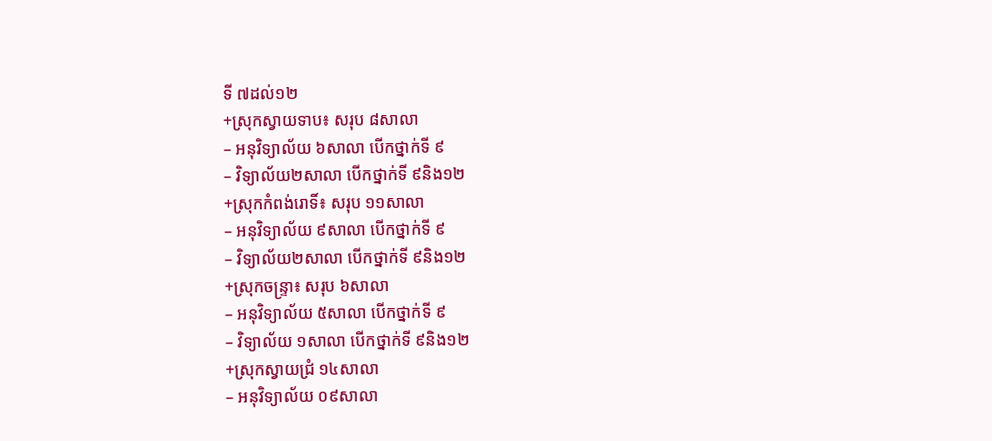ទី ៧ដល់១២
+ស្រុកស្វាយទាប៖ សរុប ៨សាលា
– អនុវិទ្យាល័យ ៦សាលា បើកថ្នាក់ទី ៩
– វិទ្យាល័យ២សាលា បើកថ្នាក់ទី ៩និង១២
+ស្រុកកំពង់រោទិ៍៖ សរុប ១១សាលា
– អនុវិទ្យាល័យ ៩សាលា បើកថ្នាក់ទី ៩
– វិទ្យាល័យ២សាលា បើកថ្នាក់ទី ៩និង១២
+ស្រុកចន្រ្ទា៖ សរុប ៦សាលា
– អនុវិទ្យាល័យ ៥សាលា បើកថ្នាក់ទី ៩
– វិទ្យាល័យ ១សាលា បើកថ្នាក់ទី ៩និង១២
+ស្រុកស្វាយជ្រំ ១៤សាលា
– អនុវិទ្យាល័យ ០៩សាលា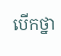បើកថ្នា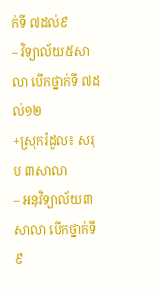ក់ទី ៧ដល់៩
– វិទ្យាល័យ៥សាលា បើកថ្នាក់ទី ៧ដល់១២
+ស្រុករំដួល៖ សរុប ៣សាលា
– អនុវិទ្យាល័យ៣សាលា បើកថ្នាក់ទី ៩